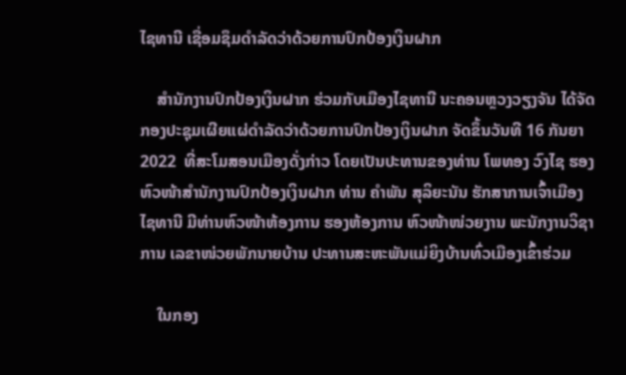ໄຊທານີ ເຊື່ອມຊຶມດຳລັດວ່າດ້ວຍການປົກປ້ອງເງິນຝາກ

    ສຳນັກງານປົກປ້ອງເງິນຝາກ ຮ່ວມກັບເມືອງໄຊທານີ ນະຄອນຫຼວງວຽງຈັນ ໄດ້ຈັດກອງປະຊຸມເຜີຍແຜ່ດຳລັດວ່າດ້ວຍການປົກປ້ອງເງິນຝາກ ຈັດຂຶ້ນວັນທີ 16 ກັນຍາ 2022  ທີ່ສະໂມສອນເມືອງດັ່ງກ່າວ ໂດຍເປັນປະທານຂອງທ່ານ ໂພທອງ ວົງໄຊ ຮອງຫົວໜ້າສຳນັກງານປົກປ້ອງເງິນຝາກ ທ່ານ ຄຳພັນ ສຸລິຍະນັນ ຮັກສາການເຈົ້າເມືອງໄຊທານີ ມີທ່ານຫົວໜ້າຫ້ອງການ ຮອງຫ້ອງການ ຫົວໜ້າໜ່ວຍງານ ພະນັກງານວິຊາການ ເລຂາໜ່ວຍພັກນາຍບ້ານ ປະທານສະຫະພັນແມ່ຍິງບ້ານທົ່ວເມືອງເຂົ້າຮ່ວມ

    ໃນກອງ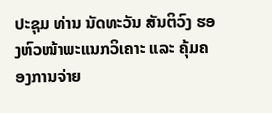ປະຊຸມ ທ່ານ ນັດທະວັນ ສັນຕິວົງ ຮອງຫົວໜ້າພະແນກວິເຄາະ ແລະ ຄຸ້ມຄອງການຈ່າຍ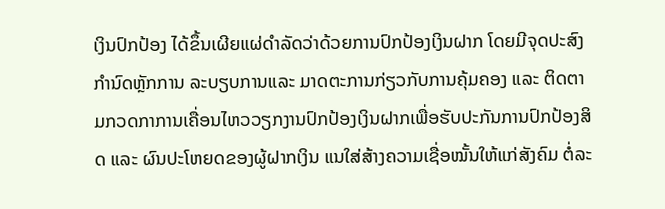ເງິນປົກປ້ອງ ໄດ້ຂຶ້ນເຜີຍແຜ່ດຳລັດວ່າດ້ວຍການປົກປ້ອງເງິນຝາກ ໂດຍມີຈຸດປະສົງກຳນົດຫຼັກການ ລະບຽບການແລະ ມາດຕະການກ່ຽວກັບການຄຸ້ມຄອງ ແລະ ຕິດຕາມກວດກາການເຄື່ອນໄຫວວຽກງານປົກປ້ອງເງິນຝາກເພື່ອຮັບປະກັນການປົກປ້ອງສິດ ແລະ ຜົນປະໂຫຍດຂອງຜູ້ຝາກເງິນ ແນໃສ່ສ້າງຄວາມເຊື່ອໝັ້ນໃຫ້ແກ່ສັງຄົມ ຕໍ່ລະ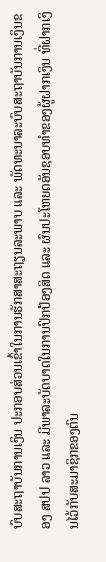ບົບສະຖາບັນການເງິນ ປະກອບສ່ວນເຂົ້າໃນການຮັກສາສະຖຽນລະພາບ ແລະ ພັດທະນາລະບົບສະຖາບັນການເງິນຂອງ ສປປ ລາວ ແລະ ມີພາລະບັດບາດໃນການປົກປ້ອງສິດ ແລະ ຜົນປະໂຫຍດອັນຊອບທຳຂອງຜູ້ຝາກເງິນ ທີ່ຝາກເງິນໄວ້ກັບສະມາຊິກຂອງຕົນ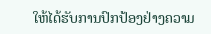ໃຫ້ໄດ້ຮັບການປົກປ້ອງຢ່າງຄວາມ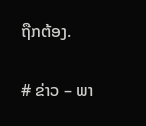ຖືກຕ້ອງ.

# ຂ່າວ – ພາ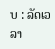ບ : ລັດເວລາ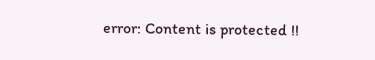error: Content is protected !!